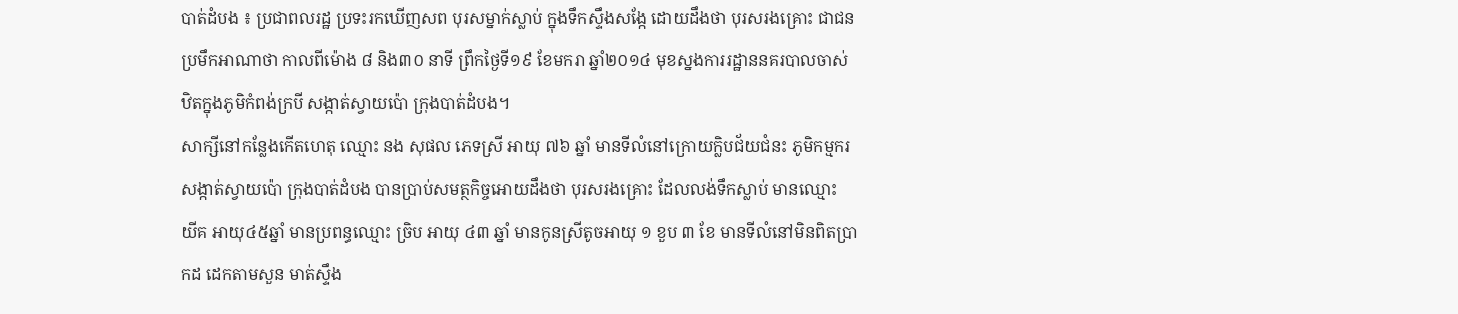បាត់ដំបង ៖ ប្រជាពលរដ្ឋ ប្រទះរកឃើញសព បុរសម្នាក់ស្លាប់ ក្នុងទឹកស្ទឹងសង្កែ ដោយដឹងថា បុរសរងគ្រោះ ជាជនប្រមឹកអាណាថា កាលពីម៉ោង ៨ និង៣០ នាទី ព្រឹកថ្ងៃទី១៩ ខែមករា ឆ្នាំ២០១៤ មុខស្នងការរដ្ឋាននគរបាលចាស់ ឋិតក្នុងភូមិកំពង់ក្របី សង្កាត់ស្វាយប៉ោ ក្រុងបាត់ដំបង។
សាក្សីនៅកន្លែងកើតហេតុ ឈ្មោះ នង សុផល ភេទស្រី អាយុ ៧៦ ឆ្នាំ មានទីលំនៅក្រោយក្លិបជ័យជំនះ ភូមិកម្មករ សង្កាត់ស្វាយប៉ោ ក្រុងបាត់ដំបង បានប្រាប់សមត្ថកិច្ចអោយដឹងថា បុរសរងគ្រោះ ដែលលង់ទឹកស្លាប់ មានឈ្មោះ យីគ អាយុ៤៥ឆ្នាំ មានប្រពន្ធឈ្មោះ ច្រិប អាយុ ៤៣ ឆ្នាំ មានកូនស្រីតូចអាយុ ១ ខួប ៣ ខែ មានទីលំនៅមិនពិតប្រាកដ ដេកតាមសួន មាត់ស្ទឹង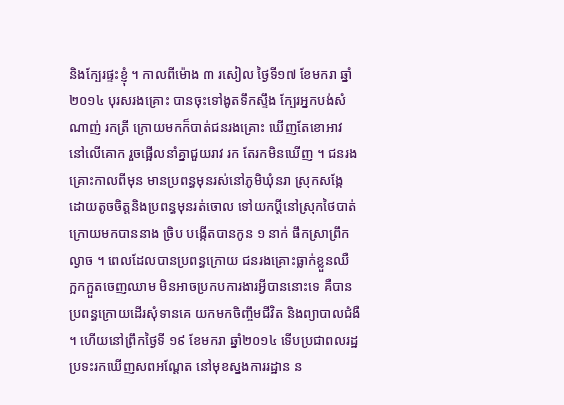និងក្បែរផ្ទះខ្ញុំ ។ កាលពីម៉ោង ៣ រសៀល ថ្ងៃទី១៧ ខែមករា ឆ្នាំ២០១៤ បុរសរងគ្រោះ បានចុះទៅងូតទឹកស្ទឹង ក្បែរអ្នកបង់សំណាញ់ រកត្រី ក្រោយមកក៏បាត់ជនរងគ្រោះ ឃើញតែខោអាវ នៅលើគោក រួចផ្អើលនាំគ្នាជួយរាវ រក តែរកមិនឃើញ ។ ជនរងគ្រោះកាលពីមុន មានប្រពន្ធមុនរស់នៅភូមិឃុំនរា ស្រុកសង្កែ ដោយតូចចិត្តនិងប្រពន្ធមុនរត់ចោល ទៅយកប្តីនៅស្រុកថៃបាត់ ក្រោយមកបាននាង ច្រិប បង្កើតបានកូន ១ នាក់ ផឹកស្រាព្រឹកល្ងាច ។ ពេលដែលបានប្រពន្ធក្រោយ ជនរងគ្រោះធ្លាក់ខ្លួនឈឺ ក្អកក្អួតចេញឈាម មិនអាចប្រកបការងារអ្វីបាននោះទេ គឺបានប្រពន្ធក្រោយដើរសុំទានគេ យកមកចិញ្ចឹមជីវិត និងព្យាបាលជំងឺ ។ ហើយនៅព្រឹកថ្ងៃទី ១៩ ខែមករា ឆ្នាំ២០១៤ ទើបប្រជាពលរដ្ឋប្រទះរកឃើញសពអណ្តែត នៅមុខស្នងការរដ្ឋាន ន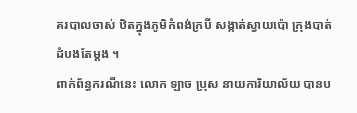គរបាលចាស់ ឋិតក្នុងភូមិកំពង់ក្របី សង្កាត់ស្វាយប៉ោ ក្រុងបាត់ដំបងតែម្តង ។
ពាក់ព័ន្ធករណីនេះ លោក ឡាច ប្រុស នាយការិយាល័យ បានប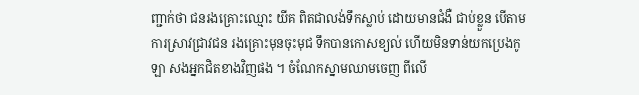ញ្ជាក់ថា ជនរងគ្រោះឈ្មោះ យីគ ពិតជាលង់ទឹកស្លាប់ ដោយមានជំងឺ ជាប់ខ្លួន បើតាមការស្រាវជ្រាវជន រងគ្រោះមុនចុះមុជ ទឹកបានកោសខ្យល់ ហើយមិនទាន់យកប្រេងកូឡា សងអ្នកជិតខាងវិញផង ។ ចំណែកស្នាមឈាមចេញ ពីលើ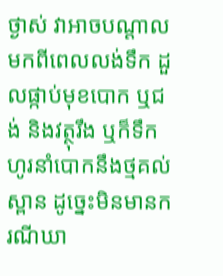ថ្ងាស់ វាអាចបណ្តាលមកពីពេលលង់ទឹក ដួលផ្កាប់មុខបោក ឬជង់ និងវត្ថុរឹង ឬក៏ទឹកហូរនាំបោកនឹងថ្មគល់ស្ពាន ដូច្នេះមិនមានករណីឃា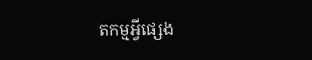តកម្មអ្វីផ្សេង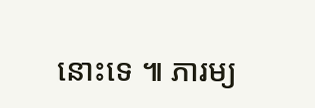នោះទេ ៕ ភារម្យ